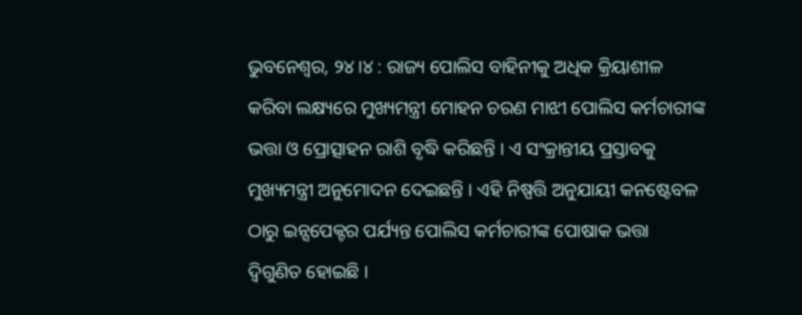ଭୁବନେଶ୍ବର, ୨୪।୪ : ରାଜ୍ୟ ପୋଲିସ ବାହିନୀକୁ ଅଧିକ କ୍ରିୟାଶୀଳ କରିବା ଲକ୍ଷ୍ୟରେ ମୁଖ୍ୟମନ୍ତ୍ରୀ ମୋହନ ଚରଣ ମାଝୀ ପୋଲିସ କର୍ମଚାରୀଙ୍କ ଭତ୍ତା ଓ ପ୍ରୋତ୍ସାହନ ରାଶି ବୃଦ୍ଧି କରିଛନ୍ତି । ଏ ସଂକ୍ରାନ୍ତୀୟ ପ୍ରସ୍ତାବକୁ ମୁଖ୍ୟମନ୍ତ୍ରୀ ଅନୁମୋଦନ ଦେଇଛନ୍ତି । ଏହି ନିଷ୍ପତ୍ତି ଅନୁଯାୟୀ କନଷ୍ଟେବଳ ଠାରୁ ଇନ୍ସପେକ୍ଟର ପର୍ଯ୍ୟନ୍ତ ପୋଲିସ କର୍ମଚାରୀଙ୍କ ପୋଷାକ ଭତ୍ତା ଦ୍ବିଗୁଣିତ ହୋଇଛି ।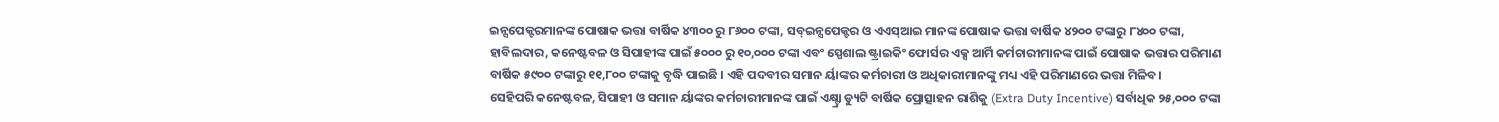ଇନ୍ସପେକ୍ଟରମାନଙ୍କ ପୋଷାକ ଭତ୍ତା ବାର୍ଷିକ ୪୩୦୦ ରୁ ୮୬୦୦ ଟଙ୍କା, ସବ୍ଇନ୍ସପେକ୍ଟର ଓ ଏଏସ୍ଆଇ ମାନଙ୍କ ପୋଷାକ ଭତ୍ତା ବାର୍ଷିକ ୪୨୦୦ ଟଙ୍କାରୁ ୮୪୦୦ ଟଙ୍କା, ହାବିଲଦାର, କନେଷ୍ଟବଳ ଓ ସିପାହୀଙ୍କ ପାଇଁ ୫୦୦୦ ରୁ ୧୦,୦୦୦ ଟଙ୍କା ଏବଂ ସ୍ପେଶାଲ ଷ୍ଟ୍ରାଇକିଂ ଫୋର୍ସର ଏକ୍ସ ଆର୍ମି କର୍ମଚାରୀମାନଙ୍କ ପାଇଁ ପୋଷାକ ଭତ୍ତାର ପରିମାଣ ବାର୍ଷିକ ୫୯୦୦ ଟଙ୍କାରୁ ୧୧,୮୦୦ ଟଙ୍କାକୁ ବୃଦ୍ଧି ପାଇଛି । ଏହି ପଦବୀର ସମାନ ର୍ୟାଙ୍କର କର୍ମଚାରୀ ଓ ଅଧିକାରୀମାନଙ୍କୁ ମଧ୍ୟ ଏହି ପରିମାଣରେ ଭତ୍ତା ମିଳିବ।
ସେହିପରି କନେଷ୍ଟବଳ, ସିପାହୀ ଓ ସମାନ ର୍ୟାଙ୍କର କର୍ମଚାରୀମାନଙ୍କ ପାଇଁ ଏକ୍ଷ୍ଟ୍ରା ଡ୍ୟୁଟି ବାର୍ଷିକ ପ୍ରୋତ୍ସାହନ ରାଶିକୁ (Extra Duty Incentive) ସର୍ବାଧିକ ୨୫,୦୦୦ ଟଙ୍କା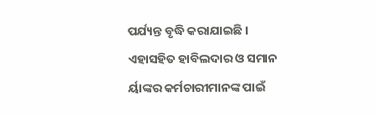ପର୍ଯ୍ୟନ୍ତ ବୃଦ୍ଧି କରାଯାଇଛି । ଏହାସହିତ ହାବିଲଦାର ଓ ସମାନ ର୍ୟାଙ୍କର କର୍ମଚାରୀମାନଙ୍କ ପାଇଁ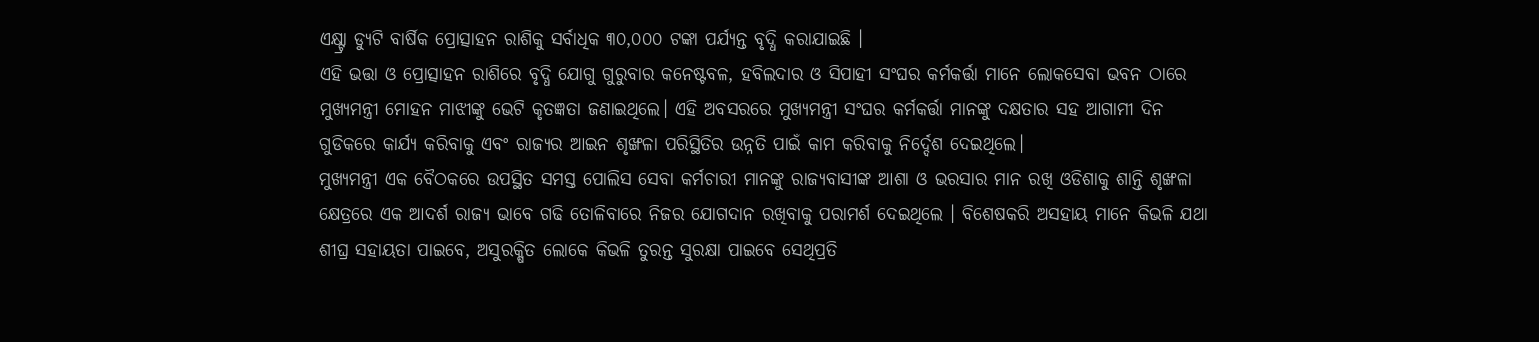ଏକ୍ଷ୍ଟ୍ରା ଡ୍ୟୁଟି ବାର୍ଷିକ ପ୍ରୋତ୍ସାହନ ରାଶିକୁ ସର୍ବାଧିକ ୩୦,୦୦୦ ଟଙ୍କା ପର୍ଯ୍ୟନ୍ତ ବୃଦ୍ଧି କରାଯାଇଛି ।
ଏହି ଭତ୍ତା ଓ ପ୍ରୋତ୍ସାହନ ରାଶିରେ ବୃଦ୍ଧି ଯୋଗୁ ଗୁରୁବାର କନେଷ୍ଟବଳ, ହବିଲଦାର ଓ ସିପାହୀ ସଂଘର କର୍ମକର୍ତ୍ତା ମାନେ ଲୋକସେବା ଭବନ ଠାରେ ମୁଖ୍ୟମନ୍ତ୍ରୀ ମୋହନ ମାଝୀଙ୍କୁ ଭେଟି କୃତଜ୍ଞତା ଜଣାଇଥିଲେ। ଏହି ଅବସରରେ ମୁଖ୍ୟମନ୍ତ୍ରୀ ସଂଘର କର୍ମକର୍ତ୍ତା ମାନଙ୍କୁ ଦକ୍ଷତାର ସହ ଆଗାମୀ ଦିନ ଗୁଡିକରେ କାର୍ଯ୍ୟ କରିବାକୁ ଏବଂ ରାଜ୍ୟର ଆଇନ ଶୃଙ୍ଖଳା ପରିସ୍ଥିତିର ଉନ୍ନତି ପାଇଁ କାମ କରିବାକୁ ନିର୍ଦ୍ଦେଶ ଦେଇଥିଲେ।
ମୁଖ୍ୟମନ୍ତ୍ରୀ ଏକ ବୈଠକରେ ଉପସ୍ଥିତ ସମସ୍ତ ପୋଲିସ ସେବା କର୍ମଚାରୀ ମାନଙ୍କୁ ରାଜ୍ୟବାସୀଙ୍କ ଆଶା ଓ ଭରସାର ମାନ ରଖି ଓଡିଶାକୁ ଶାନ୍ତି ଶୃଙ୍ଖଳା କ୍ଷେତ୍ରରେ ଏକ ଆଦର୍ଶ ରାଜ୍ୟ ଭାବେ ଗଢି ତୋଳିବାରେ ନିଜର ଯୋଗଦାନ ରଖିବାକୁ ପରାମର୍ଶ ଦେଇଥିଲେ । ବିଶେଷକରି ଅସହାୟ ମାନେ କିଭଳି ଯଥା ଶୀଘ୍ର ସହାୟତା ପାଇବେ, ଅସୁରକ୍ଷିତ ଲୋକେ କିଭଳି ତୁରନ୍ତ ସୁରକ୍ଷା ପାଇବେ ସେଥିପ୍ରତି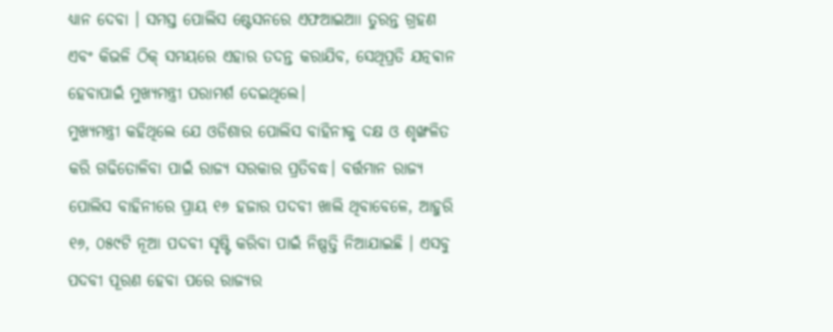ଧ୍ୟାନ ଦେବା । ସମସ୍ତ ପୋଲିସ ଷ୍ଟେସନରେ ଏଫଆଇଆା ତୁରନ୍ତ ଗ୍ରହଣ ଏବଂ କିଭଳି ଠିକ୍ ସମୟରେ ଏହାର ତଦନ୍ତ କରାଯିବ, ସେଥିପ୍ରତି ଯତ୍ନଵାନ ହେବାପାଇଁ ମୁଖ୍ୟମନ୍ତ୍ରୀ ପରାମର୍ଶ ଦେଇଥିଲେ।
ମୁଖ୍ୟମନ୍ତ୍ରୀ କହିଥିଲେ ଯେ ଓଡିଶାର ପୋଲିସ ବାହିନୀକୁ ଦକ୍ଷ ଓ ଶୃଙ୍ଖଳିତ କରି ଗଢିତୋଳିବା ପାଇଁ ରାଜ୍ୟ ସରକାର ପ୍ରତିବଦ୍ଧ। ବର୍ତ୍ତମାନ ରାଜ୍ୟ ପୋଲିସ ବାହିନୀରେ ପ୍ରାୟ ୧୬ ହଜାର ପଦବୀ ଖାଲି ଥିବାବେଳେ, ଆହୁରି ୧୬, ୦୫୯ଟି ନୂଆ ପଦବୀ ସୃଷ୍ଟି କରିବା ପାଇଁ ନିଷ୍ପତ୍ତି ନିଆଯାଇଛି । ଏସବୁ ପଦବୀ ପୂରଣ ହେବା ପରେ ରାଜ୍ୟର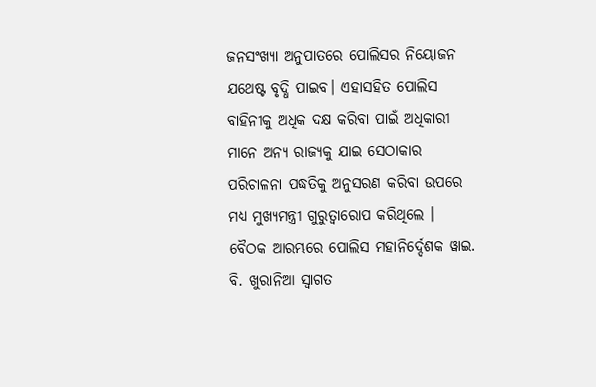ଜନସଂଖ୍ୟା ଅନୁପାତରେ ପୋଲିସର ନିୟୋଜନ ଯଥେଷ୍ଟ ବୃଦ୍ଧି ପାଇବ। ଏହାସହିତ ପୋଲିସ ବାହିନୀକୁ ଅଧିକ ଦକ୍ଷ କରିବା ପାଇଁ ଅଧିକାରୀ ମାନେ ଅନ୍ୟ ରାଜ୍ୟକୁ ଯାଇ ସେଠାକାର ପରିଚାଳନା ପଦ୍ଧତିକୁ ଅନୁସରଣ କରିବା ଉପରେ ମଧ୍ୟ ମୁଖ୍ୟମନ୍ତ୍ରୀ ଗୁରୁତ୍ବାରୋପ କରିଥିଲେ ।
ବୈଠକ ଆରମ୍ଭରେ ପୋଲିସ ମହାନିର୍ଦ୍ଦେଶକ ୱାଇ. ବି. ଖୁରାନିଆ ସ୍ୱାଗତ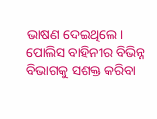ଭାଷଣ ଦେଇଥିଲେ। ପୋଲିସ ବାହିନୀର ବିଭିନ୍ନ ବିଭାଗକୁ ସଶକ୍ତ କରିବା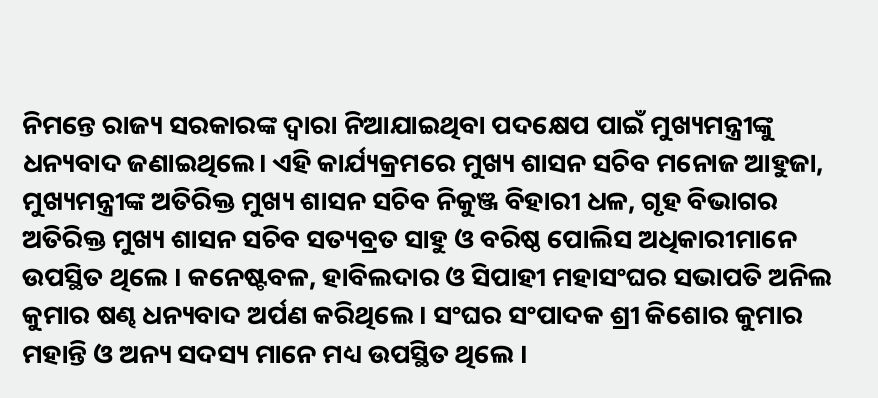ନିମନ୍ତେ ରାଜ୍ୟ ସରକାରଙ୍କ ଦ୍ୱାରା ନିଆଯାଇଥିବା ପଦକ୍ଷେପ ପାଇଁ ମୁଖ୍ୟମନ୍ତ୍ରୀଙ୍କୁ ଧନ୍ୟବାଦ ଜଣାଇଥିଲେ। ଏହି କାର୍ଯ୍ୟକ୍ରମରେ ମୁଖ୍ୟ ଶାସନ ସଚିବ ମନୋଜ ଆହୁଜା, ମୁଖ୍ୟମନ୍ତ୍ରୀଙ୍କ ଅତିରିକ୍ତ ମୁଖ୍ୟ ଶାସନ ସଚିବ ନିକୁଞ୍ଜ ବିହାରୀ ଧଳ, ଗୃହ ବିଭାଗର ଅତିରିକ୍ତ ମୁଖ୍ୟ ଶାସନ ସଚିବ ସତ୍ୟବ୍ରତ ସାହୁ ଓ ବରିଷ୍ଠ ପୋଲିସ ଅଧିକାରୀମାନେ ଉପସ୍ଥିତ ଥିଲେ । କନେଷ୍ଟବଳ, ହାବିଲଦାର ଓ ସିପାହୀ ମହାସଂଘର ସଭାପତି ଅନିଲ କୁମାର ଷଣ୍ଢ ଧନ୍ୟବାଦ ଅର୍ପଣ କରିଥିଲେ । ସଂଘର ସଂପାଦକ ଶ୍ରୀ କିଶୋର କୁମାର ମହାନ୍ତି ଓ ଅନ୍ୟ ସଦସ୍ୟ ମାନେ ମଧ୍ୟ ଉପସ୍ଥିତ ଥିଲେ ।